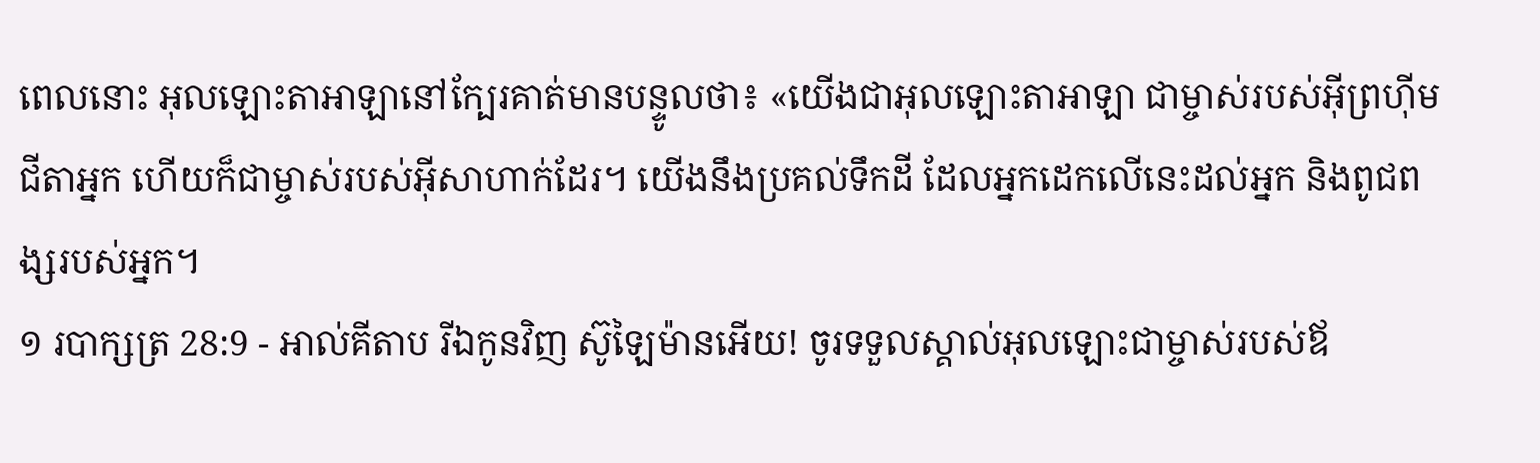ពេលនោះ អុលឡោះតាអាឡានៅក្បែរគាត់មានបន្ទូលថា៖ «យើងជាអុលឡោះតាអាឡា ជាម្ចាស់របស់អ៊ីព្រហ៊ីម ជីតាអ្នក ហើយក៏ជាម្ចាស់របស់អ៊ីសាហាក់ដែរ។ យើងនឹងប្រគល់ទឹកដី ដែលអ្នកដេកលើនេះដល់អ្នក និងពូជពង្សរបស់អ្នក។
១ របាក្សត្រ 28:9 - អាល់គីតាប រីឯកូនវិញ ស៊ូឡៃម៉ានអើយ! ចូរទទួលស្គាល់អុលឡោះជាម្ចាស់របស់ឪ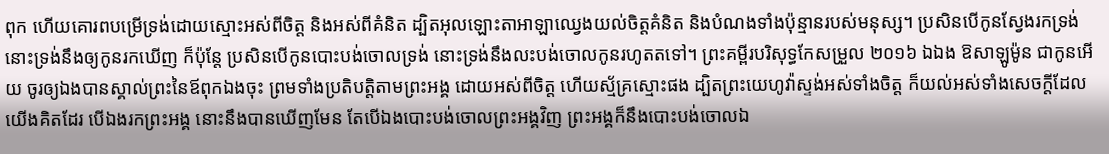ពុក ហើយគោរពបម្រើទ្រង់ដោយស្មោះអស់ពីចិត្ត និងអស់ពីគំនិត ដ្បិតអុលឡោះតាអាឡាឈ្វេងយល់ចិត្តគំនិត និងបំណងទាំងប៉ុន្មានរបស់មនុស្ស។ ប្រសិនបើកូនស្វែងរកទ្រង់ នោះទ្រង់នឹងឲ្យកូនរកឃើញ ក៏ប៉ុន្តែ ប្រសិនបើកូនបោះបង់ចោលទ្រង់ នោះទ្រង់នឹងលះបង់ចោលកូនរហូតតទៅ។ ព្រះគម្ពីរបរិសុទ្ធកែសម្រួល ២០១៦ ឯឯង ឱសាឡូម៉ូន ជាកូនអើយ ចូរឲ្យឯងបានស្គាល់ព្រះនៃឪពុកឯងចុះ ព្រមទាំងប្រតិបត្តិតាមព្រះអង្គ ដោយអស់ពីចិត្ត ហើយស្ម័គ្រស្មោះផង ដ្បិតព្រះយេហូវ៉ាស្ទង់អស់ទាំងចិត្ត ក៏យល់អស់ទាំងសេចក្ដីដែលយើងគិតដែរ បើឯងរកព្រះអង្គ នោះនឹងបានឃើញមែន តែបើឯងបោះបង់ចោលព្រះអង្គវិញ ព្រះអង្គក៏នឹងបោះបង់ចោលឯ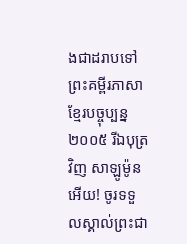ងជាដរាបទៅ ព្រះគម្ពីរភាសាខ្មែរបច្ចុប្បន្ន ២០០៥ រីឯបុត្រវិញ សាឡូម៉ូនអើយ! ចូរទទួលស្គាល់ព្រះជា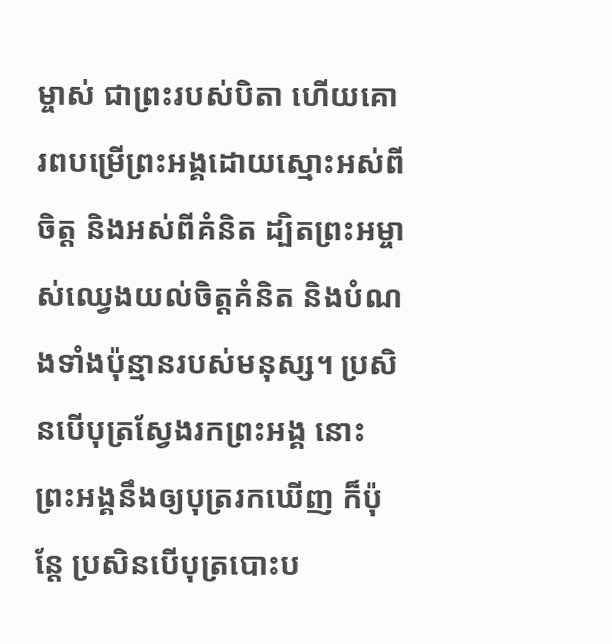ម្ចាស់ ជាព្រះរបស់បិតា ហើយគោរពបម្រើព្រះអង្គដោយស្មោះអស់ពីចិត្ត និងអស់ពីគំនិត ដ្បិតព្រះអម្ចាស់ឈ្វេងយល់ចិត្តគំនិត និងបំណងទាំងប៉ុន្មានរបស់មនុស្ស។ ប្រសិនបើបុត្រស្វែងរកព្រះអង្គ នោះព្រះអង្គនឹងឲ្យបុត្ររកឃើញ ក៏ប៉ុន្តែ ប្រសិនបើបុត្របោះប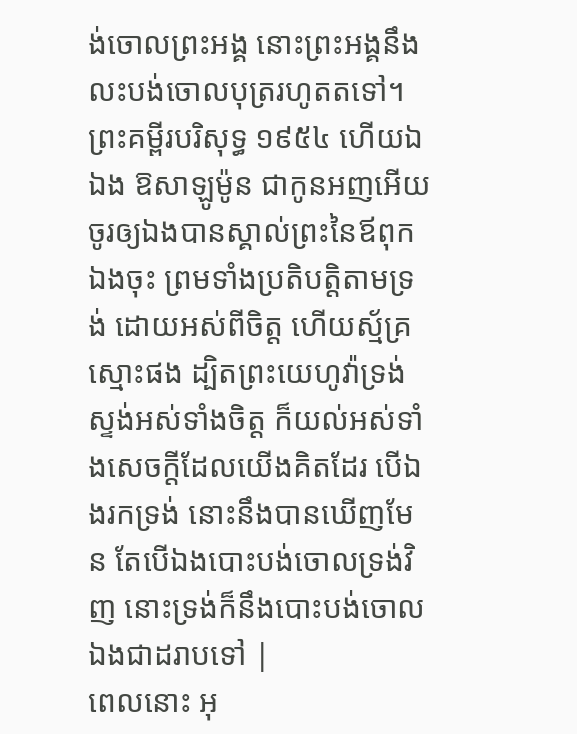ង់ចោលព្រះអង្គ នោះព្រះអង្គនឹងលះបង់ចោលបុត្ររហូតតទៅ។ ព្រះគម្ពីរបរិសុទ្ធ ១៩៥៤ ហើយឯឯង ឱសាឡូម៉ូន ជាកូនអញអើយ ចូរឲ្យឯងបានស្គាល់ព្រះនៃឪពុកឯងចុះ ព្រមទាំងប្រតិបត្តិតាមទ្រង់ ដោយអស់ពីចិត្ត ហើយស្ម័គ្រស្មោះផង ដ្បិតព្រះយេហូវ៉ាទ្រង់ស្ទង់អស់ទាំងចិត្ត ក៏យល់អស់ទាំងសេចក្ដីដែលយើងគិតដែរ បើឯងរកទ្រង់ នោះនឹងបានឃើញមែន តែបើឯងបោះបង់ចោលទ្រង់វិញ នោះទ្រង់ក៏នឹងបោះបង់ចោលឯងជាដរាបទៅ |
ពេលនោះ អុ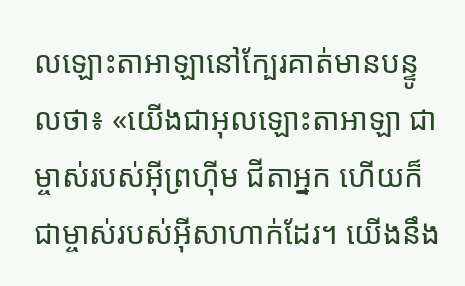លឡោះតាអាឡានៅក្បែរគាត់មានបន្ទូលថា៖ «យើងជាអុលឡោះតាអាឡា ជាម្ចាស់របស់អ៊ីព្រហ៊ីម ជីតាអ្នក ហើយក៏ជាម្ចាស់របស់អ៊ីសាហាក់ដែរ។ យើងនឹង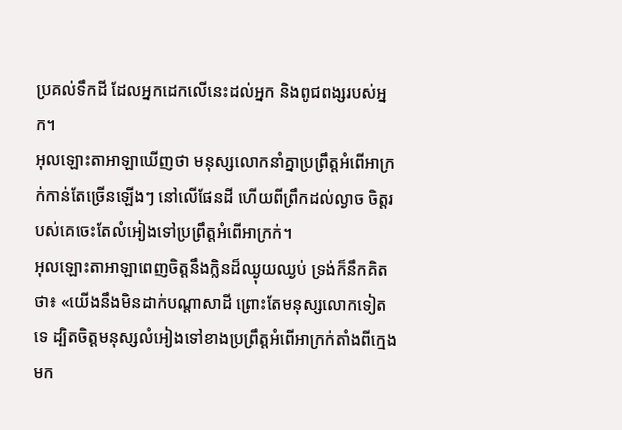ប្រគល់ទឹកដី ដែលអ្នកដេកលើនេះដល់អ្នក និងពូជពង្សរបស់អ្នក។
អុលឡោះតាអាឡាឃើញថា មនុស្សលោកនាំគ្នាប្រព្រឹត្តអំពើអាក្រក់កាន់តែច្រើនឡើងៗ នៅលើផែនដី ហើយពីព្រឹកដល់ល្ងាច ចិត្តរបស់គេចេះតែលំអៀងទៅប្រព្រឹត្តអំពើអាក្រក់។
អុលឡោះតាអាឡាពេញចិត្តនឹងក្លិនដ៏ឈ្ងុយឈ្ងប់ ទ្រង់ក៏នឹកគិតថា៖ «យើងនឹងមិនដាក់បណ្តាសាដី ព្រោះតែមនុស្សលោកទៀតទេ ដ្បិតចិត្តមនុស្សលំអៀងទៅខាងប្រព្រឹត្តអំពើអាក្រក់តាំងពីក្មេងមក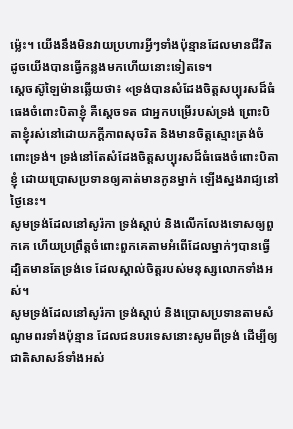ម៉្លេះ។ យើងនឹងមិនវាយប្រហារអ្វីៗទាំងប៉ុន្មានដែលមានជីវិត ដូចយើងបានធ្វើកន្លងមកហើយនោះទៀតទេ។
ស្តេចស៊ូឡៃម៉ានឆ្លើយថា៖ «ទ្រង់បានសំដែងចិត្តសប្បុរសដ៏ធំធេងចំពោះបិតាខ្ញុំ គឺស្តេចទត ជាអ្នកបម្រើរបស់ទ្រង់ ព្រោះបិតាខ្ញុំរស់នៅដោយភក្តីភាពសុចរិត និងមានចិត្តស្មោះត្រង់ចំពោះទ្រង់។ ទ្រង់នៅតែសំដែងចិត្តសប្បុរសដ៏ធំធេងចំពោះបិតាខ្ញុំ ដោយប្រោសប្រទានឲ្យគាត់មានកូនម្នាក់ ឡើងស្នងរាជ្យនៅថ្ងៃនេះ។
សូមទ្រង់ដែលនៅសូរ៉កា ទ្រង់ស្តាប់ និងលើកលែងទោសឲ្យពួកគេ ហើយប្រព្រឹត្តចំពោះពួកគេតាមអំពើដែលម្នាក់ៗបានធ្វើ ដ្បិតមានតែទ្រង់ទេ ដែលស្គាល់ចិត្តរបស់មនុស្សលោកទាំងអស់។
សូមទ្រង់ដែលនៅសូរ៉កា ទ្រង់ស្តាប់ និងប្រោសប្រទានតាមសំណូមពរទាំងប៉ុន្មាន ដែលជនបរទេសនោះសូមពីទ្រង់ ដើម្បីឲ្យជាតិសាសន៍ទាំងអស់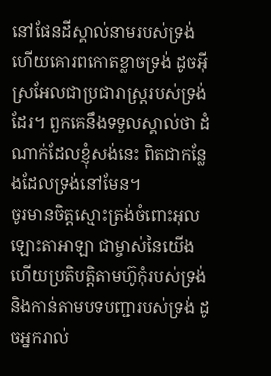នៅផែនដីស្គាល់នាមរបស់ទ្រង់ ហើយគោរពកោតខ្លាចទ្រង់ ដូចអ៊ីស្រអែលជាប្រជារាស្ត្ររបស់ទ្រង់ដែរ។ ពួកគេនឹងទទួលស្គាល់ថា ដំណាក់ដែលខ្ញុំសង់នេះ ពិតជាកន្លែងដែលទ្រង់នៅមែន។
ចូរមានចិត្តស្មោះត្រង់ចំពោះអុលឡោះតាអាឡា ជាម្ចាស់នៃយើង ហើយប្រតិបត្តិតាមហ៊ូកុំរបស់ទ្រង់ និងកាន់តាមបទបញ្ជារបស់ទ្រង់ ដូចអ្នករាល់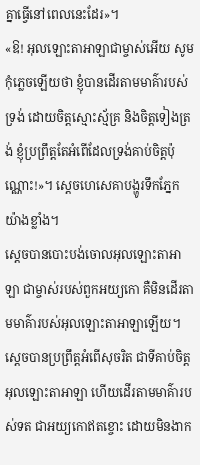គ្នាធ្វើនៅពេលនេះដែរ»។
«ឱ! អុលឡោះតាអាឡាជាម្ចាស់អើយ សូមកុំភ្លេចឡើយថា ខ្ញុំបានដើរតាមមាគ៌ារបស់ទ្រង់ ដោយចិត្តស្មោះស្ម័គ្រ និងចិត្តទៀងត្រង់ ខ្ញុំប្រព្រឹត្តតែអំពើដែលទ្រង់គាប់ចិត្តប៉ុណ្ណោះ!»។ ស្តេចហេសេគាបង្ហូរទឹកភ្នែកយ៉ាងខ្លាំង។
ស្តេចបានបោះបង់ចោលអុលឡោះតាអាឡា ជាម្ចាស់របស់ពួកអយ្យកោ គឺមិនដើរតាមមាគ៌ារបស់អុលឡោះតាអាឡាឡើយ។
ស្តេចបានប្រព្រឹត្តអំពើសុចរិត ជាទីគាប់ចិត្តអុលឡោះតាអាឡា ហើយដើរតាមមាគ៌ារបស់ទត ជាអយ្យកោឥតខ្ចោះ ដោយមិនងាក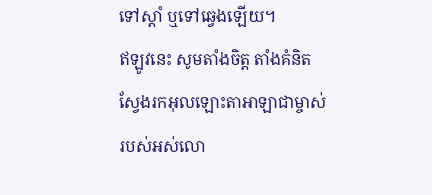ទៅស្តាំ ឬទៅឆ្វេងឡើយ។
ឥឡូវនេះ សូមតាំងចិត្ត តាំងគំនិតស្វែងរកអុលឡោះតាអាឡាជាម្ចាស់របស់អស់លោ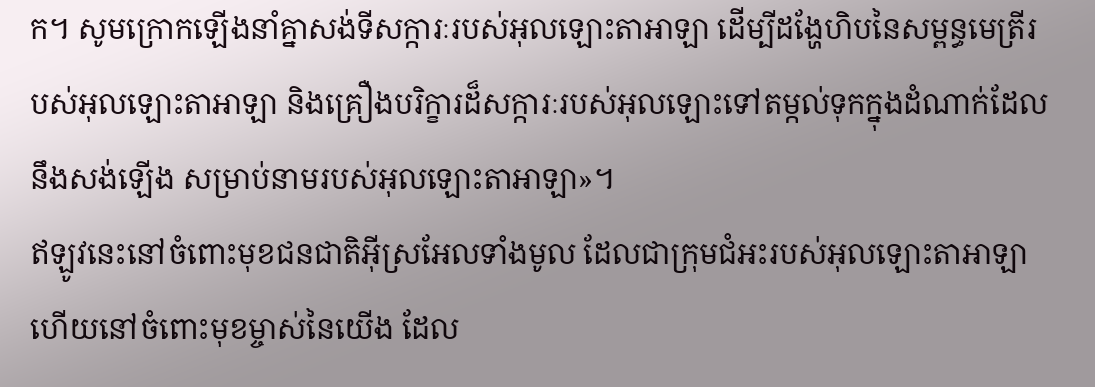ក។ សូមក្រោកឡើងនាំគ្នាសង់ទីសក្ការៈរបស់អុលឡោះតាអាឡា ដើម្បីដង្ហែហិបនៃសម្ពន្ធមេត្រីរបស់អុលឡោះតាអាឡា និងគ្រឿងបរិក្ខារដ៏សក្ការៈរបស់អុលឡោះទៅតម្កល់ទុកក្នុងដំណាក់ដែលនឹងសង់ឡើង សម្រាប់នាមរបស់អុលឡោះតាអាឡា»។
ឥឡូវនេះនៅចំពោះមុខជនជាតិអ៊ីស្រអែលទាំងមូល ដែលជាក្រុមជំអះរបស់អុលឡោះតាអាឡា ហើយនៅចំពោះមុខម្ចាស់នៃយើង ដែល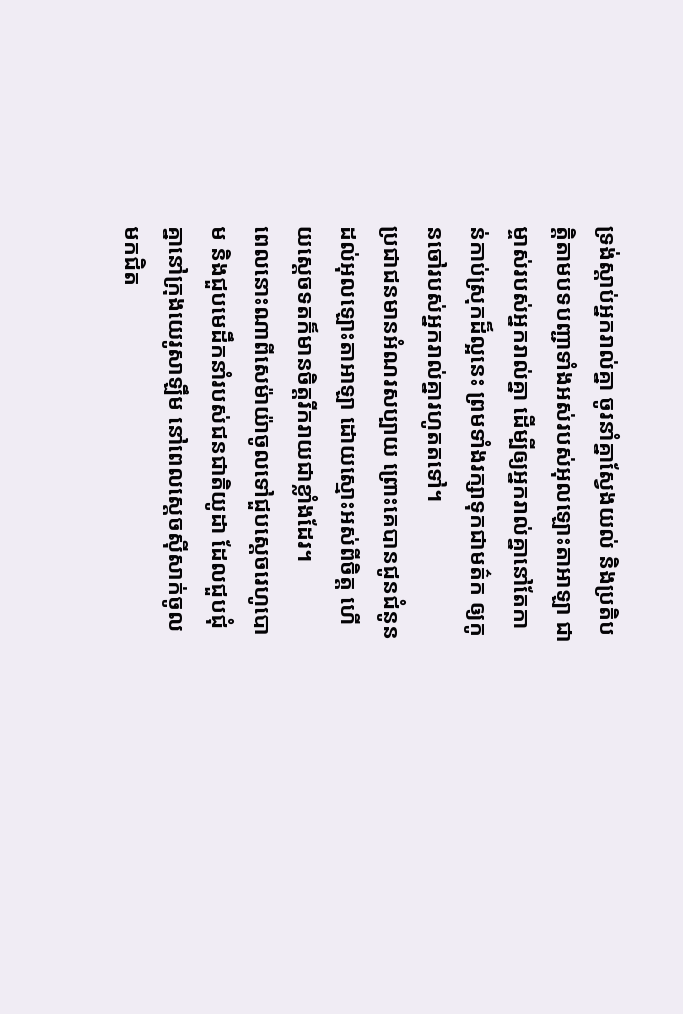ទ្រង់ស្តាប់អ្នករាល់គ្នា ចូរនាំគ្នាស្វែងយល់ និងប្រតិបត្តិតាមបទបញ្ជាទាំងអស់របស់អុលឡោះតាអាឡា ជាម្ចាស់របស់អ្នករាល់គ្នា ដើម្បីឲ្យអ្នករាល់គ្នានៅតែកាន់កាប់ស្រុកដ៏ល្អនេះ ព្រមទាំងរក្សាទុកជាមត៌ក ឲ្យកូនចៅរបស់អ្នករាល់គ្នារហូតតទៅ។
ប្រជាជនមានអំណរសប្បាយ ព្រោះគេបានជូនជំនូនដល់អុលឡោះតាអាឡា ដោយស្មោះអស់ពីចិត្ត ហើយស្តេចទតក៏មានចិត្តរីករាយជាខ្លាំងដែរ។
ពេលនោះណាពីសេម៉ាយ៉ាចូលទៅជួបស្តេចរេហូបោម និងជួបមេដឹកនាំរបស់ជនជាតិយូដា ដែលជួបជុំគ្នានៅក្រុងយេរូសាឡឹម នៅពេលស្តេចស៊ីសាក់ចូលមកជិត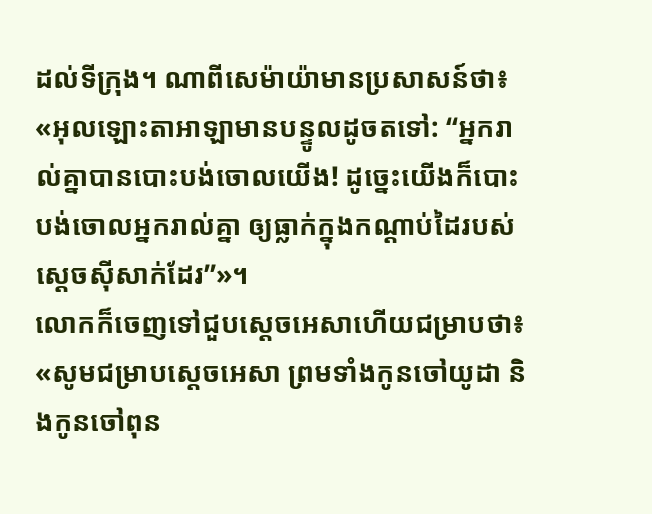ដល់ទីក្រុង។ ណាពីសេម៉ាយ៉ាមានប្រសាសន៍ថា៖ «អុលឡោះតាអាឡាមានបន្ទូលដូចតទៅ: “អ្នករាល់គ្នាបានបោះបង់ចោលយើង! ដូច្នេះយើងក៏បោះបង់ចោលអ្នករាល់គ្នា ឲ្យធ្លាក់ក្នុងកណ្តាប់ដៃរបស់ស្តេចស៊ីសាក់ដែរ”»។
លោកក៏ចេញទៅជួបស្តេចអេសាហើយជម្រាបថា៖ «សូមជម្រាបស្តេចអេសា ព្រមទាំងកូនចៅយូដា និងកូនចៅពុន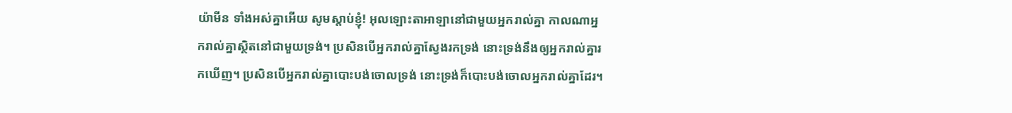យ៉ាមីន ទាំងអស់គ្នាអើយ សូមស្តាប់ខ្ញុំ! អុលឡោះតាអាឡានៅជាមួយអ្នករាល់គ្នា កាលណាអ្នករាល់គ្នាស្ថិតនៅជាមួយទ្រង់។ ប្រសិនបើអ្នករាល់គ្នាស្វែងរកទ្រង់ នោះទ្រង់នឹងឲ្យអ្នករាល់គ្នារកឃើញ។ ប្រសិនបើអ្នករាល់គ្នាបោះបង់ចោលទ្រង់ នោះទ្រង់ក៏បោះបង់ចោលអ្នករាល់គ្នាដែរ។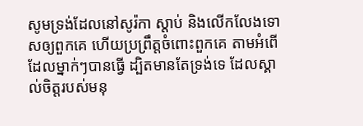សូមទ្រង់ដែលនៅសូរ៉កា ស្តាប់ និងលើកលែងទោសឲ្យពួកគេ ហើយប្រព្រឹត្តចំពោះពួកគេ តាមអំពើដែលម្នាក់ៗបានធ្វើ ដ្បិតមានតែទ្រង់ទេ ដែលស្គាល់ចិត្តរបស់មនុ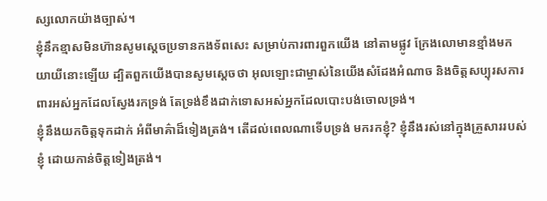ស្សលោកយ៉ាងច្បាស់។
ខ្ញុំនឹកខ្មាសមិនហ៊ានសូមស្តេចប្រទានកងទ័ពសេះ សម្រាប់ការពារពួកយើង នៅតាមផ្លូវ ក្រែងលោមានខ្មាំងមកយាយីនោះឡើយ ដ្បិតពួកយើងបានសូមស្តេចថា អុលឡោះជាម្ចាស់នៃយើងសំដែងអំណាច និងចិត្តសប្បុរសការពារអស់អ្នកដែលស្វែងរកទ្រង់ តែទ្រង់ខឹងដាក់ទោសអស់អ្នកដែលបោះបង់ចោលទ្រង់។
ខ្ញុំនឹងយកចិត្តទុកដាក់ អំពីមាគ៌ាដ៏ទៀងត្រង់។ តើដល់ពេលណាទើបទ្រង់ មករកខ្ញុំ? ខ្ញុំនឹងរស់នៅក្នុងគ្រួសាររបស់ខ្ញុំ ដោយកាន់ចិត្តទៀងត្រង់។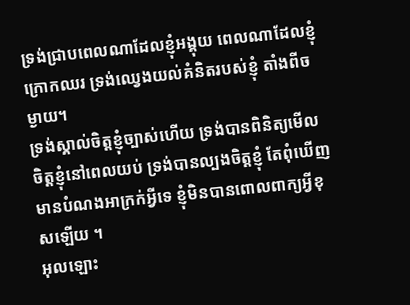ទ្រង់ជ្រាបពេលណាដែលខ្ញុំអង្គុយ ពេលណាដែលខ្ញុំក្រោកឈរ ទ្រង់ឈ្វេងយល់គំនិតរបស់ខ្ញុំ តាំងពីចម្ងាយ។
ទ្រង់ស្គាល់ចិត្តខ្ញុំច្បាស់ហើយ ទ្រង់បានពិនិត្យមើលចិត្តខ្ញុំនៅពេលយប់ ទ្រង់បានល្បងចិត្តខ្ញុំ តែពុំឃើញមានបំណងអាក្រក់អ្វីទេ ខ្ញុំមិនបានពោលពាក្យអ្វីខុសឡើយ ។
អុលឡោះ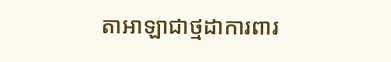តាអាឡាជាថ្មដាការពារ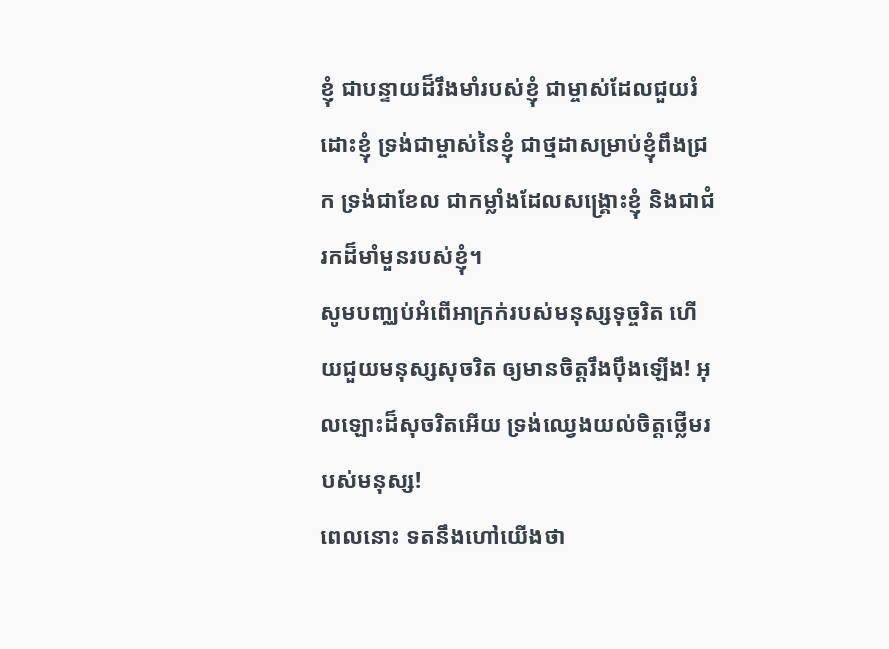ខ្ញុំ ជាបន្ទាយដ៏រឹងមាំរបស់ខ្ញុំ ជាម្ចាស់ដែលជួយរំដោះខ្ញុំ ទ្រង់ជាម្ចាស់នៃខ្ញុំ ជាថ្មដាសម្រាប់ខ្ញុំពឹងជ្រក ទ្រង់ជាខែល ជាកម្លាំងដែលសង្គ្រោះខ្ញុំ និងជាជំរកដ៏មាំមួនរបស់ខ្ញុំ។
សូមបញ្ឈប់អំពើអាក្រក់របស់មនុស្សទុច្ចរិត ហើយជួយមនុស្សសុចរិត ឲ្យមានចិត្តរឹងប៉ឹងឡើង! អុលឡោះដ៏សុចរិតអើយ ទ្រង់ឈ្វេងយល់ចិត្តថ្លើមរបស់មនុស្ស!
ពេលនោះ ទតនឹងហៅយើងថា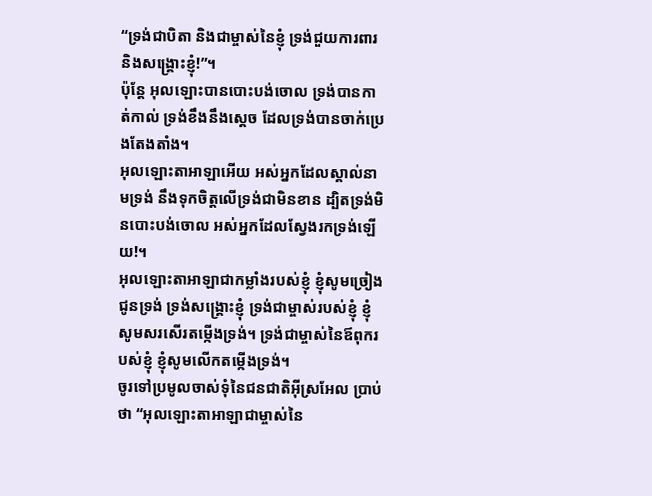“ទ្រង់ជាបិតា និងជាម្ចាស់នៃខ្ញុំ ទ្រង់ជួយការពារ និងសង្គ្រោះខ្ញុំ!”។
ប៉ុន្តែ អុលឡោះបានបោះបង់ចោល ទ្រង់បានកាត់កាល់ ទ្រង់ខឹងនឹងស្តេច ដែលទ្រង់បានចាក់ប្រេងតែងតាំង។
អុលឡោះតាអាឡាអើយ អស់អ្នកដែលស្គាល់នាមទ្រង់ នឹងទុកចិត្តលើទ្រង់ជាមិនខាន ដ្បិតទ្រង់មិនបោះបង់ចោល អស់អ្នកដែលស្វែងរកទ្រង់ឡើយ!។
អុលឡោះតាអាឡាជាកម្លាំងរបស់ខ្ញុំ ខ្ញុំសូមច្រៀងជូនទ្រង់ ទ្រង់សង្គ្រោះខ្ញុំ ទ្រង់ជាម្ចាស់របស់ខ្ញុំ ខ្ញុំសូមសរសើរតម្កើងទ្រង់។ ទ្រង់ជាម្ចាស់នៃឪពុករបស់ខ្ញុំ ខ្ញុំសូមលើកតម្កើងទ្រង់។
ចូរទៅប្រមូលចាស់ទុំនៃជនជាតិអ៊ីស្រអែល ប្រាប់ថា “អុលឡោះតាអាឡាជាម្ចាស់នៃ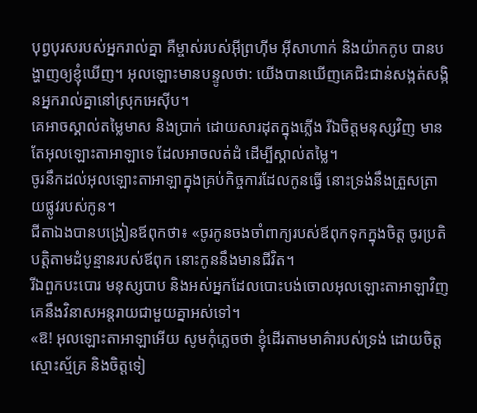បុព្វបុរសរបស់អ្នករាល់គ្នា គឺម្ចាស់របស់អ៊ីព្រហ៊ីម អ៊ីសាហាក់ និងយ៉ាកកូប បានបង្ហាញឲ្យខ្ញុំឃើញ។ អុលឡោះមានបន្ទូលថា: យើងបានឃើញគេជិះជាន់សង្កត់សង្កិនអ្នករាល់គ្នានៅស្រុកអេស៊ីប។
គេអាចស្គាល់តម្លៃមាស និងប្រាក់ ដោយសារដុតក្នុងភ្លើង រីឯចិត្តមនុស្សវិញ មានតែអុលឡោះតាអាឡាទេ ដែលអាចលត់ដំ ដើម្បីស្គាល់តម្លៃ។
ចូរនឹកដល់អុលឡោះតាអាឡាក្នុងគ្រប់កិច្ចការដែលកូនធ្វើ នោះទ្រង់នឹងត្រួសត្រាយផ្លូវរបស់កូន។
ជីតាឯងបានបង្រៀនឪពុកថា៖ «ចូរកូនចងចាំពាក្យរបស់ឪពុកទុកក្នុងចិត្ត ចូរប្រតិបត្តិតាមដំបូន្មានរបស់ឪពុក នោះកូននឹងមានជីវិត។
រីឯពួកបះបោរ មនុស្សបាប និងអស់អ្នកដែលបោះបង់ចោលអុលឡោះតាអាឡាវិញ គេនឹងវិនាសអន្តរាយជាមួយគ្នាអស់ទៅ។
«ឱ! អុលឡោះតាអាឡាអើយ សូមកុំភ្លេចថា ខ្ញុំដើរតាមមាគ៌ារបស់ទ្រង់ ដោយចិត្តស្មោះស្ម័គ្រ និងចិត្តទៀ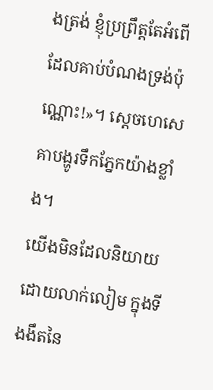ងត្រង់ ខ្ញុំប្រព្រឹត្តតែអំពើដែលគាប់បំណងទ្រង់ប៉ុណ្ណោះ!»។ ស្តេចហេសេគាបង្ហូរទឹកភ្នែកយ៉ាងខ្លាំង។
យើងមិនដែលនិយាយដោយលាក់លៀម ក្នុងទីងងឹតនៃ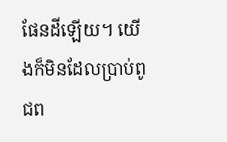ផែនដីឡើយ។ យើងក៏មិនដែលប្រាប់ពូជព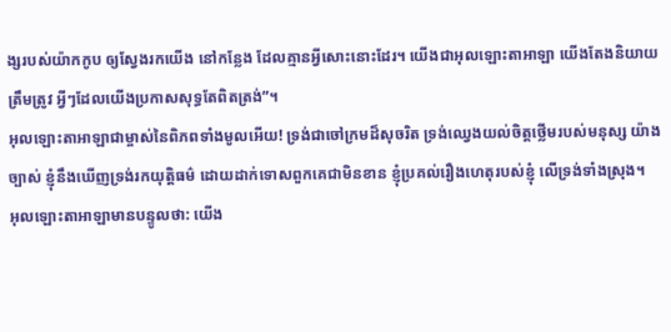ង្សរបស់យ៉ាកកូប ឲ្យស្វែងរកយើង នៅកន្លែង ដែលគ្មានអ្វីសោះនោះដែរ។ យើងជាអុលឡោះតាអាឡា យើងតែងនិយាយត្រឹមត្រូវ អ្វីៗដែលយើងប្រកាសសុទ្ធតែពិតត្រង់”។
អុលឡោះតាអាឡាជាម្ចាស់នៃពិភពទាំងមូលអើយ! ទ្រង់ជាចៅក្រមដ៏សុចរិត ទ្រង់ឈ្វេងយល់ចិត្តថ្លើមរបស់មនុស្ស យ៉ាងច្បាស់ ខ្ញុំនឹងឃើញទ្រង់រកយុត្តិធម៌ ដោយដាក់ទោសពួកគេជាមិនខាន ខ្ញុំប្រគល់រឿងហេតុរបស់ខ្ញុំ លើទ្រង់ទាំងស្រុង។
អុលឡោះតាអាឡាមានបន្ទូលថា: យើង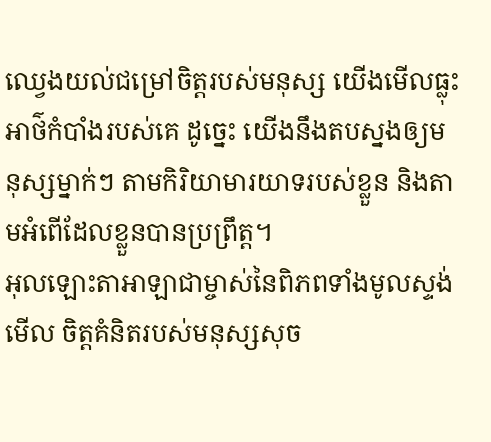ឈ្វេងយល់ជម្រៅចិត្តរបស់មនុស្ស យើងមើលធ្លុះអាថ៌កំបាំងរបស់គេ ដូច្នេះ យើងនឹងតបស្នងឲ្យមនុស្សម្នាក់ៗ តាមកិរិយាមារយាទរបស់ខ្លួន និងតាមអំពើដែលខ្លួនបានប្រព្រឹត្ត។
អុលឡោះតាអាឡាជាម្ចាស់នៃពិភពទាំងមូលស្ទង់មើល ចិត្តគំនិតរបស់មនុស្សសុច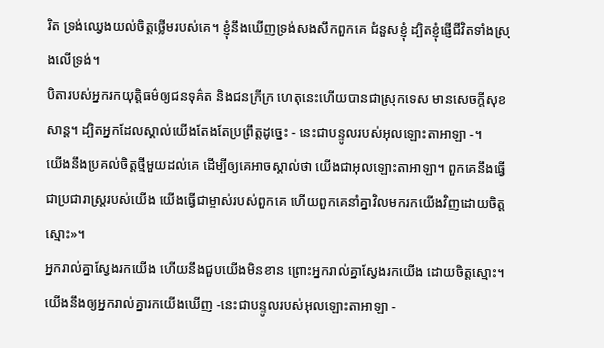រិត ទ្រង់ឈ្វេងយល់ចិត្តថ្លើមរបស់គេ។ ខ្ញុំនឹងឃើញទ្រង់សងសឹកពួកគេ ជំនួសខ្ញុំ ដ្បិតខ្ញុំផ្ញើជីវិតទាំងស្រុងលើទ្រង់។
បិតារបស់អ្នករកយុត្តិធម៌ឲ្យជនទុគ៌ត និងជនក្រីក្រ ហេតុនេះហើយបានជាស្រុកទេស មានសេចក្ដីសុខសាន្ត។ ដ្បិតអ្នកដែលស្គាល់យើងតែងតែប្រព្រឹត្តដូច្នេះ - នេះជាបន្ទូលរបស់អុលឡោះតាអាឡា -។
យើងនឹងប្រគល់ចិត្តថ្មីមួយដល់គេ ដើម្បីឲ្យគេអាចស្គាល់ថា យើងជាអុលឡោះតាអាឡា។ ពួកគេនឹងធ្វើជាប្រជារាស្ត្ររបស់យើង យើងធ្វើជាម្ចាស់របស់ពួកគេ ហើយពួកគេនាំគ្នាវិលមករកយើងវិញដោយចិត្តស្មោះ»។
អ្នករាល់គ្នាស្វែងរកយើង ហើយនឹងជួបយើងមិនខាន ព្រោះអ្នករាល់គ្នាស្វែងរកយើង ដោយចិត្តស្មោះ។
យើងនឹងឲ្យអ្នករាល់គ្នារកយើងឃើញ -នេះជាបន្ទូលរបស់អុលឡោះតាអាឡា -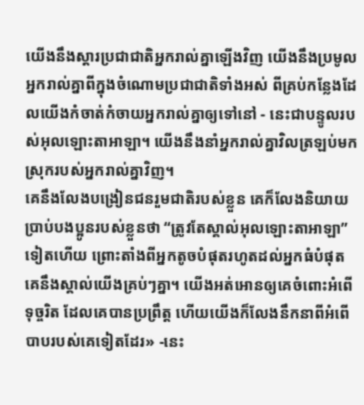យើងនឹងស្ដារប្រជាជាតិអ្នករាល់គ្នាឡើងវិញ យើងនឹងប្រមូលអ្នករាល់គ្នាពីក្នុងចំណោមប្រជាជាតិទាំងអស់ ពីគ្រប់កន្លែងដែលយើងកំចាត់កំចាយអ្នករាល់គ្នាឲ្យទៅនៅ - នេះជាបន្ទូលរបស់អុលឡោះតាអាឡា។ យើងនឹងនាំអ្នករាល់គ្នាវិលត្រឡប់មកស្រុករបស់អ្នករាល់គ្នាវិញ។
គេនឹងលែងបង្រៀនជនរួមជាតិរបស់ខ្លួន គេក៏លែងនិយាយប្រាប់បងប្អូនរបស់ខ្លួនថា “ត្រូវតែស្គាល់អុលឡោះតាអាឡា” ទៀតហើយ ព្រោះតាំងពីអ្នកតូចបំផុតរហូតដល់អ្នកធំបំផុត គេនឹងស្គាល់យើងគ្រប់ៗគ្នា។ យើងអត់អោនឲ្យគេចំពោះអំពើទុច្ចរិត ដែលគេបានប្រព្រឹត្ត ហើយយើងក៏លែងនឹកនាពីអំពើបាបរបស់គេទៀតដែរ» -នេះ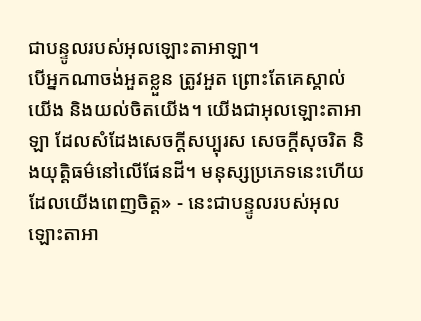ជាបន្ទូលរបស់អុលឡោះតាអាឡា។
បើអ្នកណាចង់អួតខ្លួន ត្រូវអួត ព្រោះតែគេស្គាល់យើង និងយល់ចិតយើង។ យើងជាអុលឡោះតាអាឡា ដែលសំដែងសេចក្ដីសប្បុរស សេចក្ដីសុចរិត និងយុត្តិធម៌នៅលើផែនដី។ មនុស្សប្រភេទនេះហើយដែលយើងពេញចិត្ត» - នេះជាបន្ទូលរបស់អុលឡោះតាអា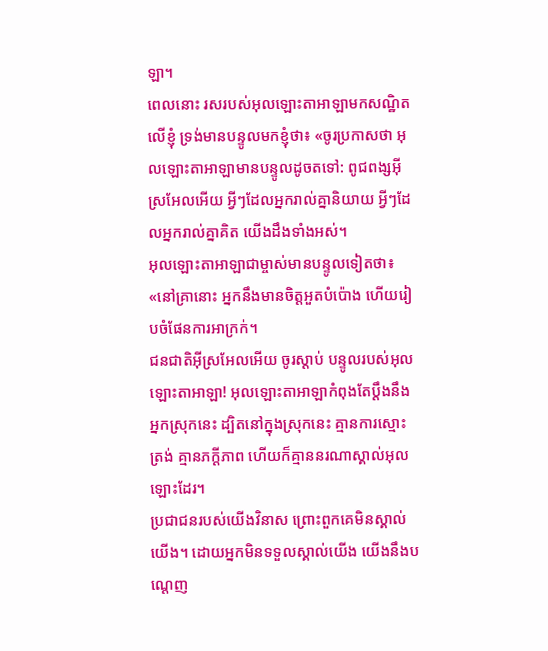ឡា។
ពេលនោះ រសរបស់អុលឡោះតាអាឡាមកសណ្ឋិតលើខ្ញុំ ទ្រង់មានបន្ទូលមកខ្ញុំថា៖ «ចូរប្រកាសថា អុលឡោះតាអាឡាមានបន្ទូលដូចតទៅ: ពូជពង្សអ៊ីស្រអែលអើយ អ្វីៗដែលអ្នករាល់គ្នានិយាយ អ្វីៗដែលអ្នករាល់គ្នាគិត យើងដឹងទាំងអស់។
អុលឡោះតាអាឡាជាម្ចាស់មានបន្ទូលទៀតថា៖ «នៅគ្រានោះ អ្នកនឹងមានចិត្តអួតបំប៉ោង ហើយរៀបចំផែនការអាក្រក់។
ជនជាតិអ៊ីស្រអែលអើយ ចូរស្ដាប់ បន្ទូលរបស់អុលឡោះតាអាឡា! អុលឡោះតាអាឡាកំពុងតែប្ដឹងនឹងអ្នកស្រុកនេះ ដ្បិតនៅក្នុងស្រុកនេះ គ្មានការស្មោះត្រង់ គ្មានភក្ដីភាព ហើយក៏គ្មាននរណាស្គាល់អុលឡោះដែរ។
ប្រជាជនរបស់យើងវិនាស ព្រោះពួកគេមិនស្គាល់យើង។ ដោយអ្នកមិនទទួលស្គាល់យើង យើងនឹងបណ្ដេញ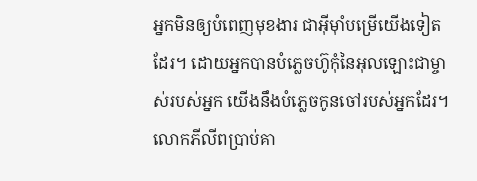អ្នកមិនឲ្យបំពេញមុខងារ ជាអ៊ីមុាំបម្រើយើងទៀតដែរ។ ដោយអ្នកបានបំភ្លេចហ៊ូកុំនៃអុលឡោះជាម្ចាស់របស់អ្នក យើងនឹងបំភ្លេចកូនចៅរបស់អ្នកដែរ។
លោកភីលីពប្រាប់គា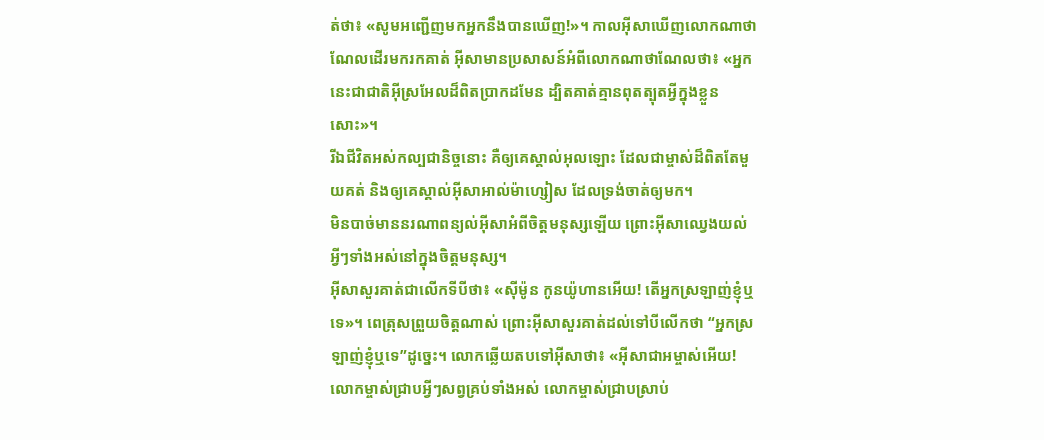ត់ថា៖ «សូមអញ្ជើញមកអ្នកនឹងបានឃើញ!»។ កាលអ៊ីសាឃើញលោកណាថាណែលដើរមករកគាត់ អ៊ីសាមានប្រសាសន៍អំពីលោកណាថាណែលថា៖ «អ្នកនេះជាជាតិអ៊ីស្រអែលដ៏ពិតប្រាកដមែន ដ្បិតគាត់គ្មានពុតត្បុតអ្វីក្នុងខ្លួនសោះ»។
រីឯជីវិតអស់កល្បជានិច្ចនោះ គឺឲ្យគេស្គាល់អុលឡោះ ដែលជាម្ចាស់ដ៏ពិតតែមួយគត់ និងឲ្យគេស្គាល់អ៊ីសាអាល់ម៉ាហ្សៀស ដែលទ្រង់ចាត់ឲ្យមក។
មិនបាច់មាននរណាពន្យល់អ៊ីសាអំពីចិត្ដមនុស្សឡើយ ព្រោះអ៊ីសាឈ្វេងយល់អ្វីៗទាំងអស់នៅក្នុងចិត្ដមនុស្ស។
អ៊ីសាសួរគាត់ជាលើកទីបីថា៖ «ស៊ីម៉ូន កូនយ៉ូហានអើយ! តើអ្នកស្រឡាញ់ខ្ញុំឬទេ»។ ពេត្រុសព្រួយចិត្ដណាស់ ព្រោះអ៊ីសាសួរគាត់ដល់ទៅបីលើកថា “អ្នកស្រឡាញ់ខ្ញុំឬទេ”ដូច្នេះ។ លោកឆ្លើយតបទៅអ៊ីសាថា៖ «អ៊ីសាជាអម្ចាស់អើយ! លោកម្ចាស់ជ្រាបអ្វីៗសព្វគ្រប់ទាំងអស់ លោកម្ចាស់ជ្រាបស្រាប់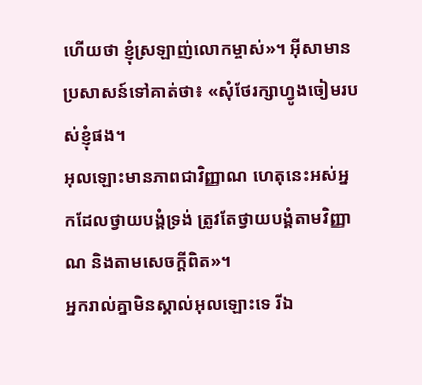ហើយថា ខ្ញុំស្រឡាញ់លោកម្ចាស់»។ អ៊ីសាមានប្រសាសន៍ទៅគាត់ថា៖ «សុំថែរក្សាហ្វូងចៀមរបស់ខ្ញុំផង។
អុលឡោះមានភាពជាវិញ្ញាណ ហេតុនេះអស់អ្នកដែលថ្វាយបង្គំទ្រង់ ត្រូវតែថ្វាយបង្គំតាមវិញ្ញាណ និងតាមសេចក្ដីពិត»។
អ្នករាល់គ្នាមិនស្គាល់អុលឡោះទេ រីឯ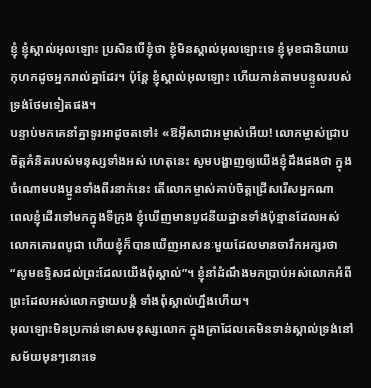ខ្ញុំ ខ្ញុំស្គាល់អុលឡោះ ប្រសិនបើខ្ញុំថា ខ្ញុំមិនស្គាល់អុលឡោះទេ ខ្ញុំមុខជានិយាយកុហកដូចអ្នករាល់គ្នាដែរ។ ប៉ុន្ដែ ខ្ញុំស្គាល់អុលឡោះ ហើយកាន់តាមបន្ទូលរបស់ទ្រង់ថែមទៀតផង។
បន្ទាប់មកគេនាំគ្នាទូរអាដូចតទៅ៖ «ឱអ៊ីសាជាអម្ចាស់អើយ! លោកម្ចាស់ជ្រាបចិត្ដគំនិតរបស់មនុស្សទាំងអស់ ហេតុនេះ សូមបង្ហាញឲ្យយើងខ្ញុំដឹងផងថា ក្នុងចំណោមបងប្អូនទាំងពីរនាក់នេះ តើលោកម្ចាស់គាប់ចិត្តជ្រើសរើសអ្នកណា
ពេលខ្ញុំដើរទៅមកក្នុងទីក្រុង ខ្ញុំឃើញមានបូជនីយដ្ឋានទាំងប៉ុន្មានដែលអស់លោកគោរពបូជា ហើយខ្ញុំក៏បានឃើញអាសនៈមួយដែលមានចារឹកអក្សរថា “សូមឧទ្ទិសដល់ព្រះដែលយើងពុំស្គាល់”។ ខ្ញុំនាំដំណឹងមកប្រាប់អស់លោកអំពីព្រះដែលអស់លោកថ្វាយបង្គំ ទាំងពុំស្គាល់ហ្នឹងហើយ។
អុលឡោះមិនប្រកាន់ទោសមនុស្សលោក ក្នុងគ្រាដែលគេមិនទាន់ស្គាល់ទ្រង់នៅសម័យមុនៗនោះទេ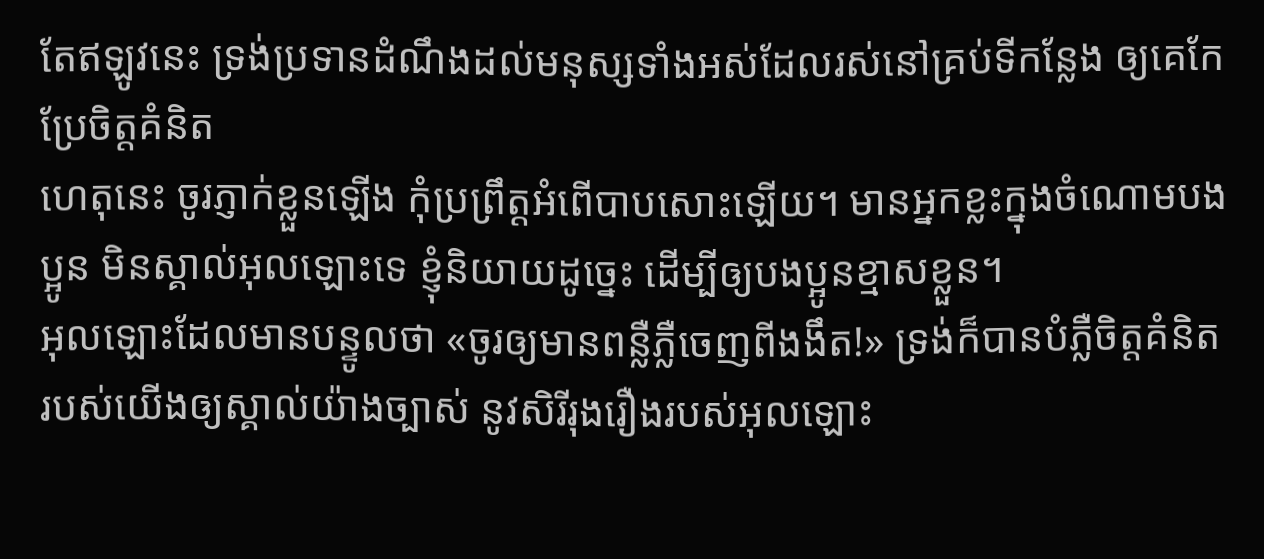តែឥឡូវនេះ ទ្រង់ប្រទានដំណឹងដល់មនុស្សទាំងអស់ដែលរស់នៅគ្រប់ទីកន្លែង ឲ្យគេកែប្រែចិត្ដគំនិត
ហេតុនេះ ចូរភ្ញាក់ខ្លួនឡើង កុំប្រព្រឹត្ដអំពើបាបសោះឡើយ។ មានអ្នកខ្លះក្នុងចំណោមបងប្អូន មិនស្គាល់អុលឡោះទេ ខ្ញុំនិយាយដូច្នេះ ដើម្បីឲ្យបងប្អូនខ្មាសខ្លួន។
អុលឡោះដែលមានបន្ទូលថា «ចូរឲ្យមានពន្លឺភ្លឺចេញពីងងឹត!» ទ្រង់ក៏បានបំភ្លឺចិត្ដគំនិតរបស់យើងឲ្យស្គាល់យ៉ាងច្បាស់ នូវសិរីរុងរឿងរបស់អុលឡោះ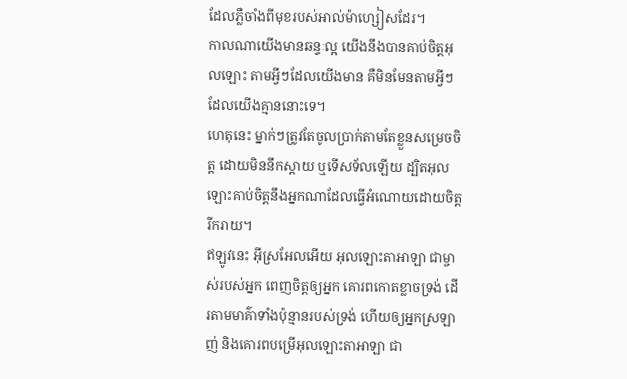ដែលភ្លឺចាំងពីមុខរបស់អាល់ម៉ាហ្សៀសដែរ។
កាលណាយើងមានឆន្ទៈល្អ យើងនឹងបានគាប់ចិត្តអុលឡោះ តាមអ្វីៗដែលយើងមាន គឺមិនមែនតាមអ្វីៗដែលយើងគ្មាននោះទេ។
ហេតុនេះ ម្នាក់ៗត្រូវតែចូលប្រាក់តាមតែខ្លួនសម្រេចចិត្ដ ដោយមិននឹកស្ដាយ ឬទើសទ័លឡើយ ដ្បិតអុលឡោះគាប់ចិត្តនឹងអ្នកណាដែលធ្វើអំណោយដោយចិត្ដរីករាយ។
ឥឡូវនេះ អ៊ីស្រអែលអើយ អុលឡោះតាអាឡា ជាម្ចាស់របស់អ្នក ពេញចិត្តឲ្យអ្នក គោរពកោតខ្លាចទ្រង់ ដើរតាមមាគ៌ាទាំងប៉ុន្មានរបស់ទ្រង់ ហើយឲ្យអ្នកស្រឡាញ់ និងគោរពបម្រើអុលឡោះតាអាឡា ជា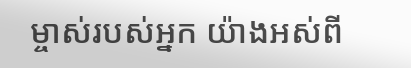ម្ចាស់របស់អ្នក យ៉ាងអស់ពី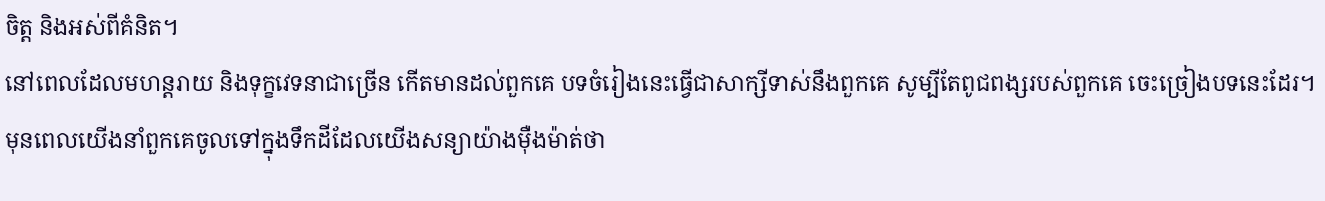ចិត្ត និងអស់ពីគំនិត។
នៅពេលដែលមហន្តរាយ និងទុក្ខវេទនាជាច្រើន កើតមានដល់ពួកគេ បទចំរៀងនេះធ្វើជាសាក្សីទាស់នឹងពួកគេ សូម្បីតែពូជពង្សរបស់ពួកគេ ចេះច្រៀងបទនេះដែរ។ មុនពេលយើងនាំពួកគេចូលទៅក្នុងទឹកដីដែលយើងសន្យាយ៉ាងម៉ឺងម៉ាត់ថា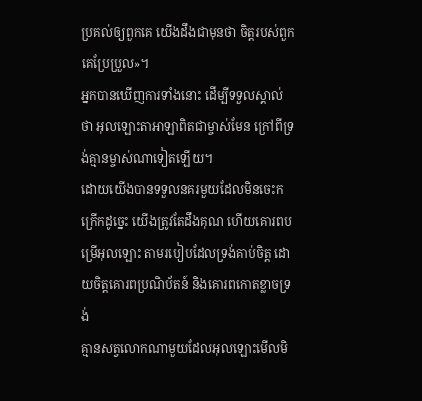ប្រគល់ឲ្យពួកគេ យើងដឹងជាមុនថា ចិត្តរបស់ពួកគេប្រែប្រួល»។
អ្នកបានឃើញការទាំងនោះ ដើម្បីទទួលស្គាល់ថា អុលឡោះតាអាឡាពិតជាម្ចាស់មែន ក្រៅពីទ្រង់គ្មានម្ចាស់ណាទៀតឡើយ។
ដោយយើងបានទទួលនគរមួយដែលមិនចេះកក្រើកដូច្នេះ យើងត្រូវតែដឹងគុណ ហើយគោរពបម្រើអុលឡោះ តាមរបៀបដែលទ្រង់គាប់ចិត្ត ដោយចិត្ដគោរពប្រណិប័តន៍ និងគោរពកោតខ្លាចទ្រង់
គ្មានសត្វលោកណាមួយដែលអុលឡោះមើលមិ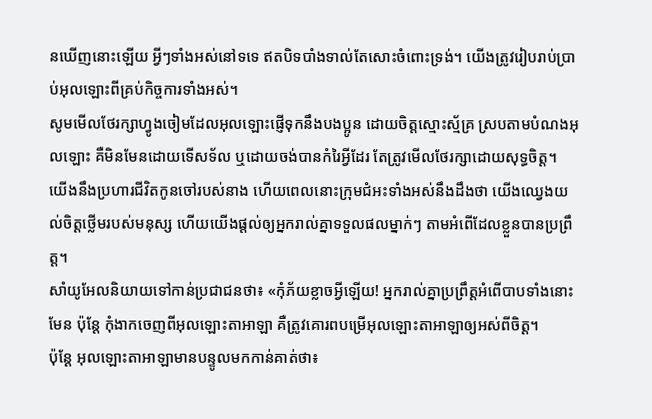នឃើញនោះឡើយ អ្វីៗទាំងអស់នៅទទេ ឥតបិទបាំងទាល់តែសោះចំពោះទ្រង់។ យើងត្រូវរៀបរាប់ប្រាប់អុលឡោះពីគ្រប់កិច្ចការទាំងអស់។
សូមមើលថែរក្សាហ្វូងចៀមដែលអុលឡោះផ្ញើទុកនឹងបងប្អូន ដោយចិត្ដស្មោះស្ម័គ្រ ស្របតាមបំណងអុលឡោះ គឺមិនមែនដោយទើសទ័ល ឬដោយចង់បានកំរៃអ្វីដែរ តែត្រូវមើលថែរក្សាដោយសុទ្ធចិត្ដ។
យើងនឹងប្រហារជីវិតកូនចៅរបស់នាង ហើយពេលនោះក្រុមជំអះទាំងអស់នឹងដឹងថា យើងឈ្វេងយល់ចិត្ដថ្លើមរបស់មនុស្ស ហើយយើងផ្ដល់ឲ្យអ្នករាល់គ្នាទទួលផលម្នាក់ៗ តាមអំពើដែលខ្លួនបានប្រព្រឹត្ដ។
សាំយូអែលនិយាយទៅកាន់ប្រជាជនថា៖ «កុំភ័យខ្លាចអ្វីឡើយ! អ្នករាល់គ្នាប្រព្រឹត្តអំពើបាបទាំងនោះមែន ប៉ុន្តែ កុំងាកចេញពីអុលឡោះតាអាឡា គឺត្រូវគោរពបម្រើអុលឡោះតាអាឡាឲ្យអស់ពីចិត្ត។
ប៉ុន្តែ អុលឡោះតាអាឡាមានបន្ទូលមកកាន់គាត់ថា៖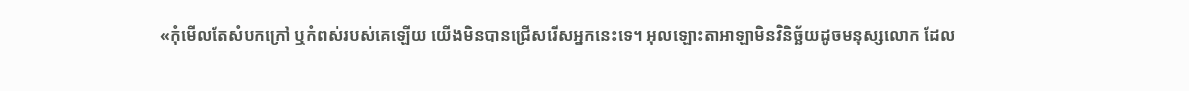«កុំមើលតែសំបកក្រៅ ឬកំពស់របស់គេឡើយ យើងមិនបានជ្រើសរើសអ្នកនេះទេ។ អុលឡោះតាអាឡាមិនវិនិច្ឆ័យដូចមនុស្សលោក ដែល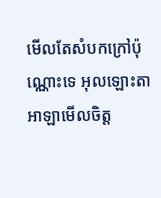មើលតែសំបកក្រៅប៉ុណ្ណោះទេ អុលឡោះតាអាឡាមើលចិត្ត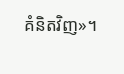គំនិតវិញ»។